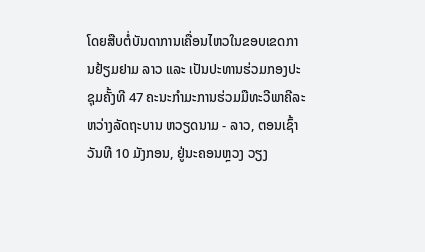ໂດຍສືບຕໍ່ບັນດາການເຄື່ອນໄຫວໃນຂອບເຂດການຢ້ຽມຢາມ ລາວ ແລະ ເປັນປະທານຮ່ວມກອງປະຊຸມຄັ້ງທີ 47 ຄະນະກຳມະການຮ່ວມມືທະວີພາຄີລະຫວ່າງລັດຖະບານ ຫວຽດນາມ - ລາວ, ຕອນເຊົ້າວັນທີ 10 ມັງກອນ, ຢູ່ນະຄອນຫຼວງ ວຽງ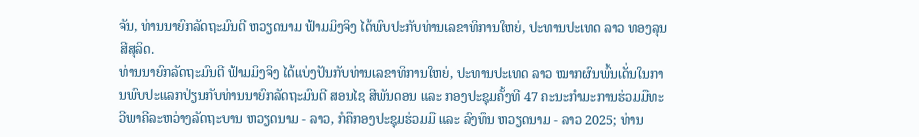ຈັນ, ທ່ານນາຍົກລັດຖະມົນຕີ ຫວຽດນາມ ຟ້າມມິງຈິງ ໄດ້ພົບປະກັບທ່ານເລຂາທິການໃຫຍ່, ປະທານປະເທດ ລາວ ທອງລຸນ ສີສຸລິດ.
ທ່ານນາຍົກລັດຖະມົນຕີ ຟ້າມມິງຈິງ ໄດ້ແບ່ງປັນກັບທ່ານເລຂາທິການໃຫຍ່, ປະທານປະເທດ ລາວ ໝາກຜົນພົ້ນເດັ່ນໃນການພົບປະແລກປ່ຽນກັບທ່ານນາຍົກລັດຖະມົນຕີ ສອນໄຊ ສີພັນດອນ ແລະ ກອງປະຊຸມຄັ້ງທີ 47 ຄະນະກຳມະການຮ່ວມມືທະວີພາຄີລະຫວ່າງລັດຖະບານ ຫວຽດນາມ - ລາວ, ກໍຄືກອງປະຊຸມຮ່ວມມື ແລະ ລົງທຶນ ຫວຽດນາມ - ລາວ 2025; ທ່ານ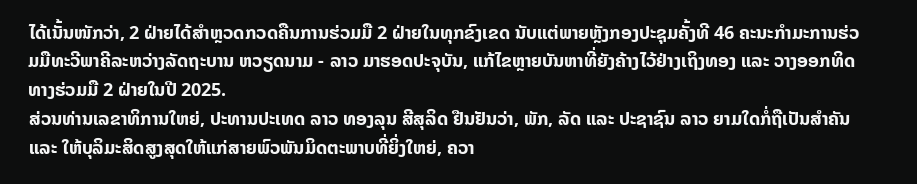ໄດ້ເນັ້ນໜັກວ່າ, 2 ຝ່າຍໄດ້ສຳຫຼວດກວດຄືນການຮ່ວມມື 2 ຝ່າຍໃນທຸກຂົງເຂດ ນັບແຕ່ພາຍຫຼັງກອງປະຊຸມຄັ້ງທີ 46 ຄະນະກຳມະການຮ່ວມມືທະວີພາຄີລະຫວ່າງລັດຖະບານ ຫວຽດນາມ - ລາວ ມາຮອດປະຈຸບັນ, ແກ້ໄຂຫຼາຍບັນຫາທີ່ຍັງຄ້າງໄວ້ຢ່າງເຖິງທອງ ແລະ ວາງອອກທິດທາງຮ່ວມມື 2 ຝ່າຍໃນປີ 2025.
ສ່ວນທ່ານເລຂາທິການໃຫຍ່, ປະທານປະເທດ ລາວ ທອງລຸນ ສີສຸລິດ ຢືນຢັນວ່າ, ພັກ, ລັດ ແລະ ປະຊາຊົນ ລາວ ຍາມໃດກໍ່ຖືເປັນສຳຄັນ ແລະ ໃຫ້ບຸລິມະສິດສູງສຸດໃຫ້ແກ່ສາຍພົວພັນມິດຕະພາບທີ່ຍິ່ງໃຫຍ່, ຄວາ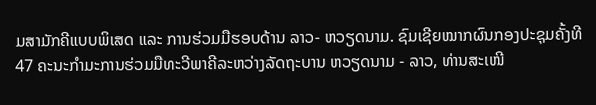ມສາມັກຄີແບບພິເສດ ແລະ ການຮ່ວມມືຮອບດ້ານ ລາວ- ຫວຽດນາມ. ຊົມເຊີຍໝາກຜົນກອງປະຊຸມຄັ້ງທີ 47 ຄະນະກຳມະການຮ່ວມມືທະວີພາຄີລະຫວ່າງລັດຖະບານ ຫວຽດນາມ - ລາວ, ທ່ານສະເໜີ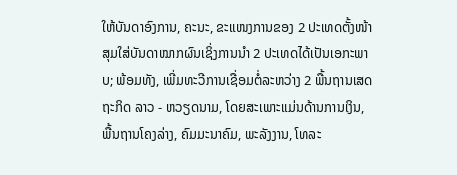ໃຫ້ບັນດາອົງການ, ຄະນະ, ຂະແໜງການຂອງ 2 ປະເທດຕັ້ງໜ້າສຸມໃສ່ບັນດາໝາກຜົນເຊິ່ງການນຳ 2 ປະເທດໄດ້ເປັນເອກະພາບ; ພ້ອມທັງ, ເພີ່ມທະວີການເຊື່ອມຕໍ່ລະຫວ່າງ 2 ພື້ນຖານເສດຖະກິດ ລາວ - ຫວຽດນາມ, ໂດຍສະເພາະແມ່ນດ້ານການເງິນ, ພື້ນຖານໂຄງລ່າງ, ຄົມມະນາຄົມ, ພະລັງງານ, ໂທລະ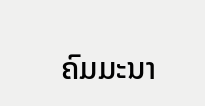ຄົມມະນາ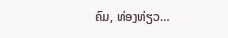ຄົມ, ທ່ອງທ່ຽວ…